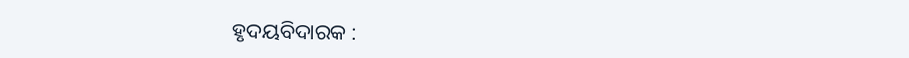ହୃଦୟବିଦାରକ :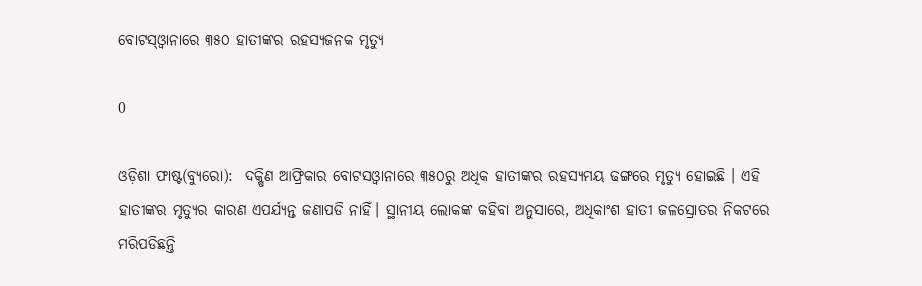ବୋଟସ୍‌ଓ୍ୱାନାରେ ୩୫୦ ହାତୀଙ୍କର ରହସ୍ୟଜନକ ମୃତ୍ୟୁ

0

ଓଡ଼ିଶା ଫାଷ୍ଟ(ବ୍ୟୁରୋ):  ଦକ୍ଷିଣ ଆଫ୍ରିକାର ବୋଟସଓ୍ୱାନାରେ ୩୫୦ରୁ ଅଧିକ ହାତୀଙ୍କର ରହସ୍ୟମୟ ଢଙ୍ଗରେ ମୃତ୍ୟୁ ହୋଇଛି । ଏହି ହାତୀଙ୍କର ମୃତ୍ୟୁର କାରଣ ଏପର୍ଯ୍ୟନ୍ତ ଜଣାପଡି ନାହିଁ। ସ୍ଥାନୀୟ ଲୋକଙ୍କ କହିବା ଅନୁସାରେ, ଅଧିକାଂଶ ହାତୀ ଜଳସ୍ରୋତର ନିକଟରେ ମରିପଡିଛନ୍ତି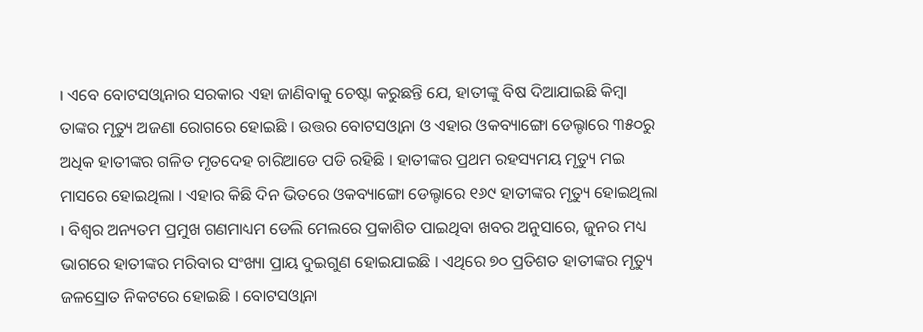। ଏବେ ବୋଟସଓ୍ୱାନାର ସରକାର ଏହା ଜାଣିବାକୁ ଚେଷ୍ଟା କରୁଛନ୍ତି ଯେ, ହାତୀଙ୍କୁ ବିଷ ଦିଆଯାଇଛି କିମ୍ବା ତାଙ୍କର ମୃତ୍ୟୁ ଅଜଣା ରୋଗରେ ହୋଇଛି । ଉତ୍ତର ବୋଟସଓ୍ବାନା ଓ ଏହାର ଓକବ୍ୟାଙ୍ଗୋ ଡେଲ୍ଟାରେ ୩୫୦ରୁ ଅଧିକ ହାତୀଙ୍କର ଗଳିତ ମୃତଦେହ ଚାରିଆଡେ ପଡି ରହିଛି । ହାତୀଙ୍କର ପ୍ରଥମ ରହସ୍ୟମୟ ମୃତ୍ୟୁ ମଇ ମାସରେ ହୋଇଥିଲା । ଏହାର କିଛି ଦିନ ଭିତରେ ଓକବ୍ୟାଙ୍ଗୋ ଡେଲ୍ଟାରେ ୧୬୯ ହାତୀଙ୍କର ମୃତ୍ୟୁ ହୋଇଥିଲା । ବିଶ୍ୱର ଅନ୍ୟତମ ପ୍ରମୁଖ ଗଣମାଧ୍ୟମ ଡେଲି ମେଲରେ ପ୍ରକାଶିତ ପାଇଥିବା ଖବର ଅନୁସାରେ, ଜୁନର ମଧ୍ୟ ଭାଗରେ ହାତୀଙ୍କର ମରିବାର ସଂଖ୍ୟା ପ୍ରାୟ ଦୁଇଗୁଣ ହୋଇଯାଇଛି । ଏଥିରେ ୭୦ ପ୍ରତିଶତ ହାତୀଙ୍କର ମୃତ୍ୟୁ ଜଳସ୍ରୋତ ନିକଟରେ ହୋଇଛି । ବୋଟସଓ୍ୱାନା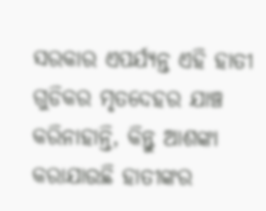ସରକାର ଏପର୍ଯ୍ୟନ୍ତ ଏହି ହାତୀ ଗୁଡିକର ମୃତଦେହର ଯାଞ୍ଚ କରିନାହାନ୍ତି, କିନ୍ତୁ ଆଶଙ୍କା କରାଯାଉଛି ହାତୀଙ୍କର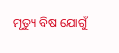ମୃତ୍ୟୁ ବିଷ ଯୋଗୁଁ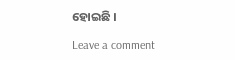ହୋଇଛି ।

Leave a comment